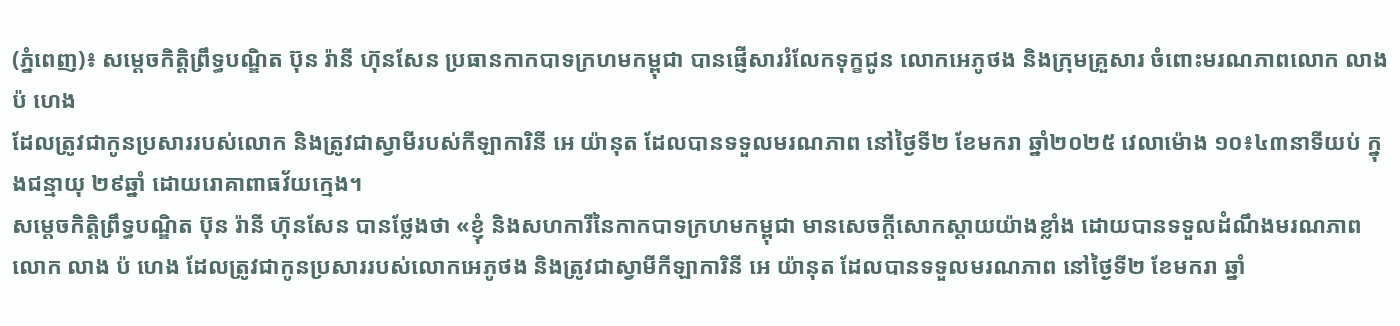(ភ្នំពេញ)៖ សម្តេចកិត្តិព្រឹទ្ធបណ្ឌិត ប៊ុន រ៉ានី ហ៊ុនសែន ប្រធានកាកបាទក្រហមកម្ពុជា បានផ្ញើសាររំលែកទុក្ខជូន លោកអេភូថង និងក្រុមគ្រួសារ ចំពោះមរណភាពលោក លាង ប៉ ហេង
ដែលត្រូវជាកូនប្រសាររបស់លោក និងត្រូវជាស្វាមីរបស់កីឡាការិនី អេ យ៉ានុត ដែលបានទទួលមរណភាព នៅថ្ងៃទី២ ខែមករា ឆ្នាំ២០២៥ វេលាម៉ោង ១០៖៤៣នាទីយប់ ក្នុងជន្មាយុ ២៩ឆ្នាំ ដោយរោគាពាធវ័យក្មេង។
សម្តេចកិត្តិព្រឹទ្ធបណ្ឌិត ប៊ុន រ៉ានី ហ៊ុនសែន បានថ្លែងថា «ខ្ញុំ និងសហការីនៃកាកបាទក្រហមកម្ពុជា មានសេចក្តីសោកស្តាយយ៉ាងខ្លាំង ដោយបានទទួលដំណឹងមរណភាព លោក លាង ប៉ ហេង ដែលត្រូវជាកូនប្រសាររបស់លោកអេភូថង និងត្រូវជាស្វាមីកីឡាការិនី អេ យ៉ានុត ដែលបានទទួលមរណភាព នៅថ្ងៃទី២ ខែមករា ឆ្នាំ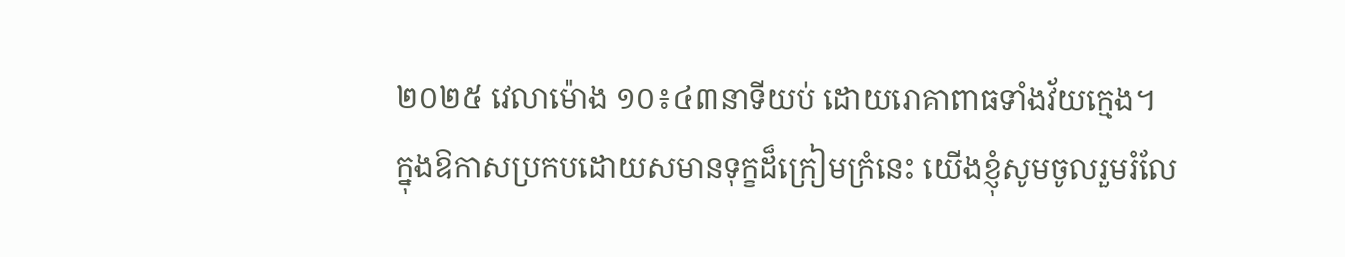២០២៥ វេលាម៉ោង ១០៖៤៣នាទីយប់ ដោយរោគាពាធទាំងវ័យក្មេង។
ក្នុងឱកាសប្រកបដោយសមានទុក្ខដ៏ក្រៀមក្រំនេះ យើងខ្ញុំសូមចូលរួមរំលែ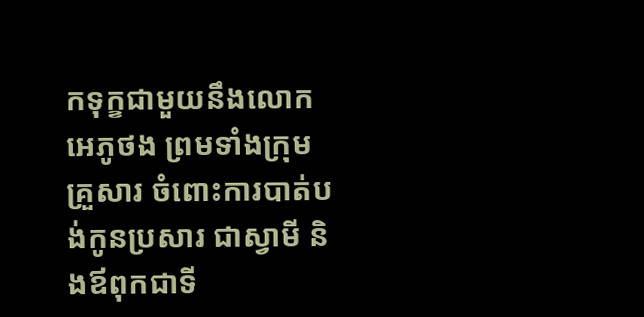កទុក្ខជាមួយនឹងលោកអេភូថង ព្រមទាំងក្រុមគ្រួសារ ចំពោះការបាត់បង់កូនប្រសារ ជាស្វាមី និងឪពុកជាទី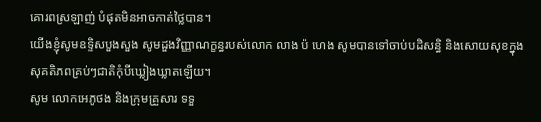គោរពស្រឡាញ់ បំផុតមិនអាចកាត់ថ្លៃបាន។
យើងខ្ញុំសូមឧទ្ទិសបួងសួង សូមដួងវិញ្ញាណក្ខន្ធរបស់លោក លាង ប៉ ហេង សូមបានទៅចាប់បដិសន្ធិ និងសោយសុខក្នុងសុគតិភពគ្រប់ៗជាតិកុំបីឃ្លៀងឃ្លាតឡើយ។
សូម លោកអេភូថង និងក្រុមគ្រួសារ ទទួ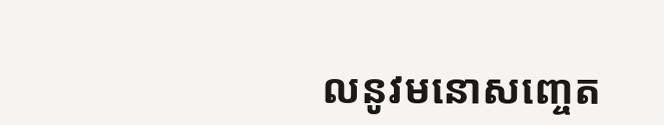លនូវមនោសញ្ចេត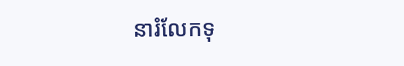នារំលែកទុ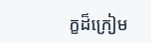ក្ខដ៏ក្រៀម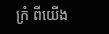ក្រំ ពីយើង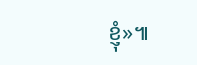ខ្ញុំ»៕